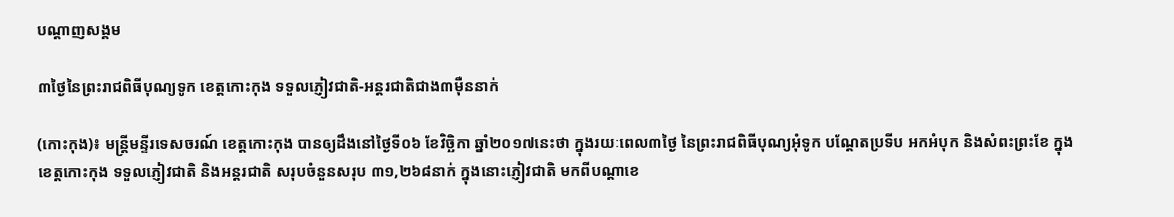បណ្តាញសង្គម

៣ថ្ងៃនៃព្រះរាជពិធីបុណ្យទូក ខេត្តកោះកុង ទទួលភ្ញៀវជាតិ-អន្តរជាតិជាង៣ម៉ឺននាក់

(កោះកុង)៖ មន្រ្តីមន្ទីរទេសចរណ៍ ខេត្តកោះកុង បានឲ្យដឹងនៅថ្ងៃទី០៦ ខែវិច្ឆិកា ឆ្នាំ២០១៧នេះថា ក្នុងរយៈពេល៣ថ្ងៃ នៃព្រះរាជពិធីបុណ្យអុំទូក បណ្តែតប្រទីប អកអំបុក និងសំពះព្រះខែ ក្នុងខេត្តកោះកុង ទទួលភ្ញៀវជាតិ និងអន្តរជាតិ សរុបចំនួនសរុប ៣១,២៦៨នាក់ ក្នុងនោះភ្ញៀវជាតិ មកពីបណ្តាខេ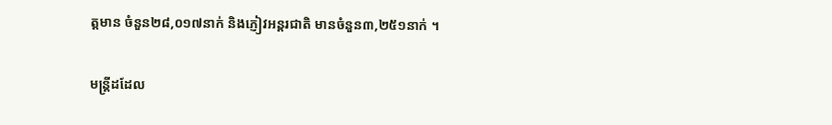ត្តមាន ចំនួន២៨,០១៧នាក់ និងភ្ញៀវអន្តរជាតិ មានចំនួន៣,២៥១នាក់ ។

មន្ត្រីដដែល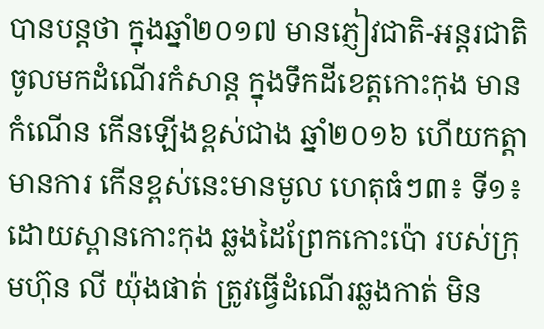បានបន្តថា ក្នុងឆ្នាំ២០១៧ មានភ្ញៀវជាតិ-អន្តរជាតិ ចូលមកដំណើរកំសាន្ត ក្នុងទឹកដីខេត្តកោះកុង មានកំណើន កើនឡើងខ្ពស់ជាង ឆ្នាំ២០១៦ ហើយកត្តាមានការ កើនខ្ពស់នេះមានមូល ហេតុធំៗ៣៖ ទី១៖ ដោយស្ពានកោះកុង ឆ្លងដៃព្រែកកោះប៉ោ របស់ក្រុមហ៊ុន លី យ៉ុងផាត់ ត្រូវធ្វើដំណើរឆ្លងកាត់ មិន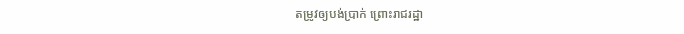តម្រូវឲ្យបង់ប្រាក់ ព្រោះរាជរដ្ឋា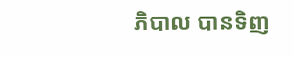ភិបាល បានទិញ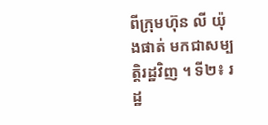ពីក្រុមហ៊ុន លី យ៉ុងផាត់ មកជាសម្បត្តិរដ្ឋវិញ ។ ទី២៖ រដ្ឋ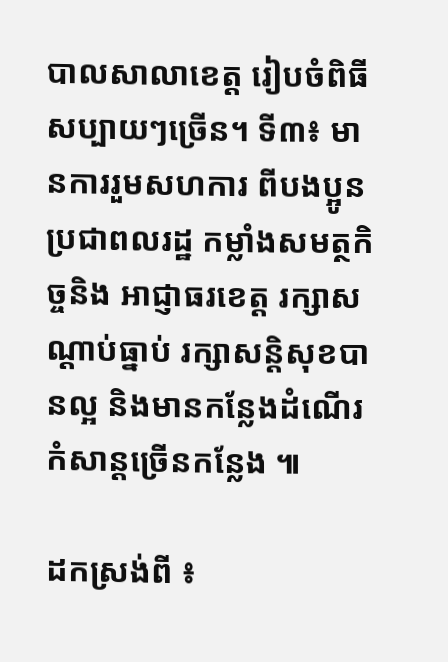បាលសាលាខេត្ត រៀបចំពិធីសប្បាយៗច្រើន។ ទី៣៖ មានការរួមសហការ ពីបងប្អូនប្រជាពលរដ្ឋ កម្លាំងសមត្ថកិច្ចនិង អាជ្ញាធរខេត្ត រក្សាសណ្តាប់ធ្នាប់ រក្សាសន្តិសុខបានល្អ និងមានកន្លែងដំណើរ កំសាន្តច្រើនកន្លែង ៕

ដកស្រង់ពី ៖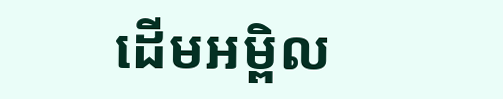ដើមអម្ពិល